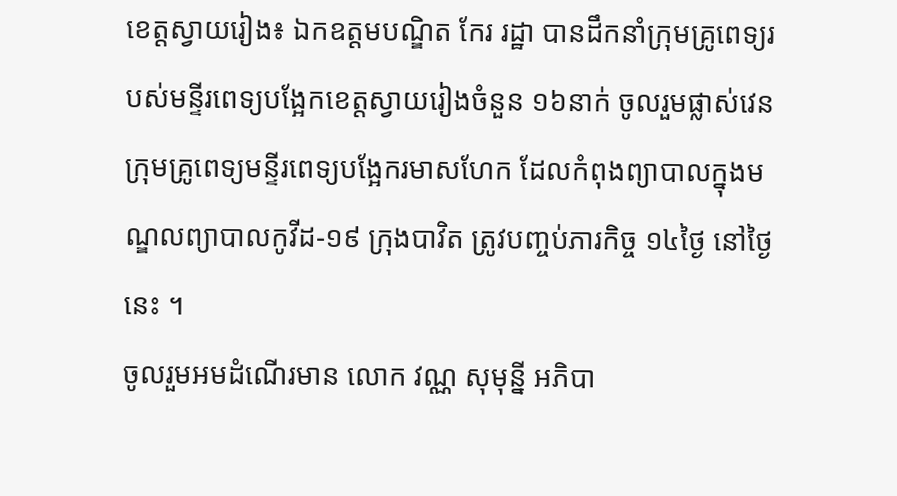ខេត្តស្វាយរៀង៖ ឯកឧត្តមបណ្ឌិត កែរ រដ្ឋា បានដឹកនាំក្រុមគ្រូពេទ្យរបស់មន្ទីរពេទ្យបង្អែកខេត្តស្វាយរៀងចំនួន ១៦នាក់ ចូលរួមផ្លាស់វេនក្រុមគ្រូពេទ្យមន្ទីរពេទ្យបង្អែករមាសហែក ដែលកំពុងព្យាបាលក្នុងមណ្ឌលព្យាបាលកូវីដ-១៩ ក្រុងបាវិត ត្រូវបញ្ចប់ភារកិច្ច ១៤ថ្ងៃ នៅថ្ងៃនេះ ។
ចូលរួមអមដំណើរមាន លោក វណ្ណ សុមុន្នី អភិបា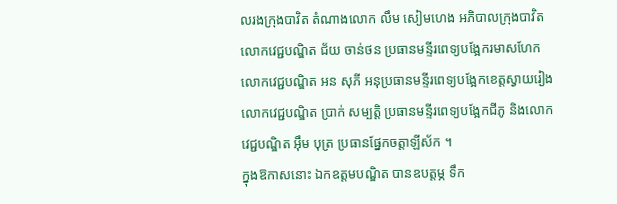លរងក្រុងបាវិត តំណាងលោក លឹម សៀមហេង អភិបាលក្រុងបាវិត លោកវេជ្ជបណ្ឌិត ជ័យ ចាន់ថន ប្រធានមន្ទីរពេទ្យបង្អែករមាសហែក លោកវេជ្ជបណ្ឌិត អន សុភី អនុប្រធានមន្ទីរពេទ្យបង្អែកខេត្តស្វាយរៀង លោកវេជ្ជបណ្ឌិត ប្រាក់ សម្បត្តិ ប្រធានមន្ទីរពេទ្យបង្អែកជីភូ និងលោកវេជ្ជបណ្ឌិត អុឹម បុត្រ ប្រធានផ្នែកចត្តាឡីស័ក ។
ក្នុងឱកាសនោះ ឯកឧត្តមបណ្ឌិត បានឧបត្តម្ភ ទឹក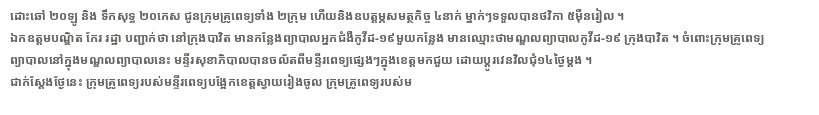ដោះឆៅ ២០ឡូ និង ទឹកសុទ្ធ ២០កេស ជូនក្រុមគ្រូពេទ្យទាំង ២ក្រុម ហើយនិងឧបត្តម្ភសមត្ថកិច្ច ៤នាក់ ម្នាក់ៗទទួលបានថវិកា ៥មុឺនរៀល ។
ឯកឧត្តមបណ្ឌិត កែរ រដ្ឋា បញ្ជាក់ថា នៅក្រុងបាវិត មានកន្លែងព្យាបាលអ្នកជំងឺកូវីដ-១៩មួយកន្លែង មានឈ្មោះថាមណ្ឌលព្យាបាលកូវីដ-១៩ ក្រុងបាវិត ។ ចំពោះក្រុមគ្រូពេទ្យព្យាបាលនៅក្នុងមណ្ឌលព្យាបាលនេះ មន្ទីរសុខាភិបាលបានចល័តពីមន្ទីរពេទ្យផ្សេងៗក្នុងខេត្តមកជួយ ដោយប្តូរវេនវិលជុំ១៤ថ្ងៃម្តង ។
ជាក់ស្ដែងថ្ងែនេះ ក្រុមគ្រូពេទ្យរបស់មន្ទីរពេទ្យបង្អែកខេត្តស្វាយរៀងចូល ក្រុមគ្រូពេទ្យរបស់ម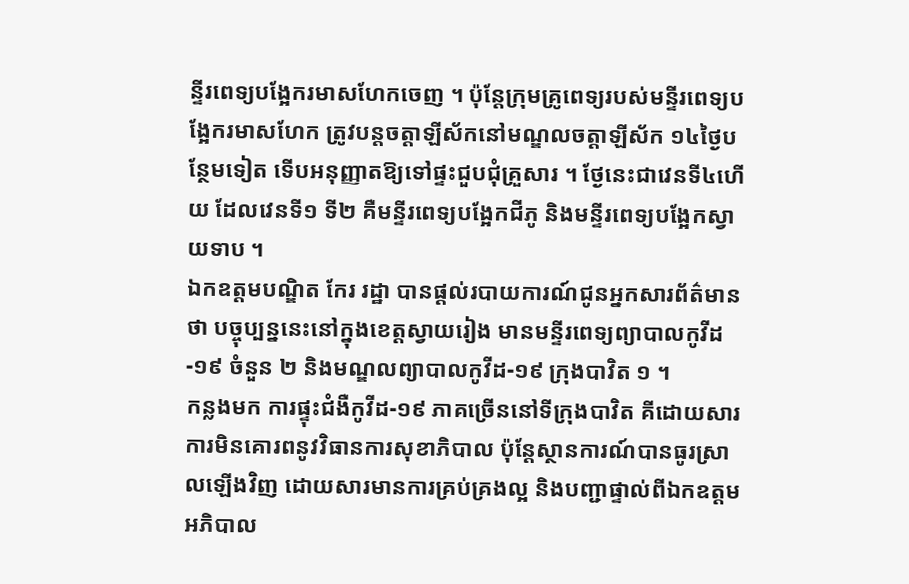ន្ទីរពេទ្យបង្អែករមាសហែកចេញ ។ ប៉ុន្តែក្រុមគ្រូពេទ្យរបស់មន្ទីរពេទ្យបង្អែករមាសហែក ត្រូវបន្តចត្តាឡីស័កនៅមណ្ឌលចត្តាឡីស័ក ១៤ថ្ងៃបន្ថែមទៀត ទើបអនុញ្ញាតឱ្យទៅផ្ទះជួបជុំគ្រួសារ ។ ថ្ងែនេះជាវេនទី៤ហើយ ដែលវេនទី១ ទី២ គឺមន្ទីរពេទ្យបង្អែកជីភូ និងមន្ទីរពេទ្យបង្អែកស្វាយទាប ។
ឯកឧត្តមបណ្ឌិត កែរ រដ្ឋា បានផ្តល់របាយការណ៍ជូនអ្នកសារព័ត៌មានថា បច្ចុប្បន្ននេះនៅក្នុងខេត្តស្វាយរៀង មានមន្ទីរពេទ្យព្យាបាលកូវីដ-១៩ ចំនួន ២ និងមណ្ឌលព្យាបាលកូវីដ-១៩ ក្រុងបាវិត ១ ។
កន្លងមក ការផ្ទុះជំងឺកូវីដ-១៩ ភាគច្រើននៅទីក្រុងបាវិត គីដោយសារការមិនគោរពនូវវិធានការសុខាភិបាល ប៉ុន្តែស្ថានការណ៍បានធូរស្រាលឡើងវិញ ដោយសារមានការគ្រប់គ្រងល្អ និងបញ្ជាផ្ទាល់ពីឯកឧត្តមអភិបាល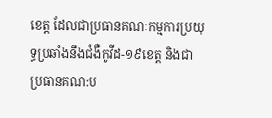ខេត្ត ដែលជាប្រធានគណៈកម្មការប្រយុទ្ធប្រឆាំងនឹងជំងឺកូវីដ-១៩ខេត្ត និងជាប្រធានគណ:ប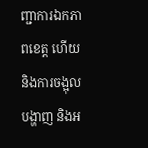ញ្ជាការឯកភាពខេត្ត ហើយនិងការចង្អុលបង្ហាញ និងអ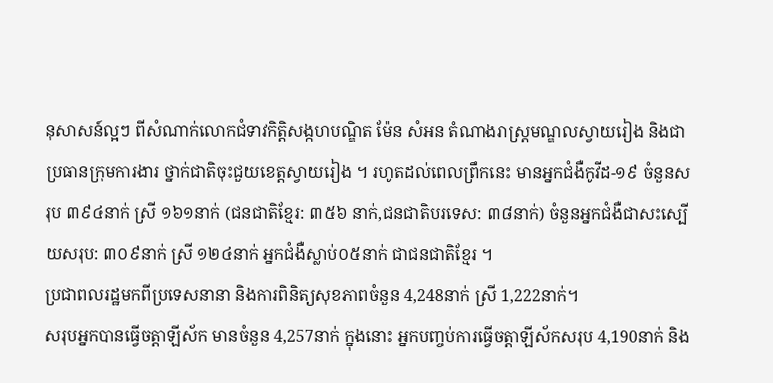នុសាសន៍ល្អៗ ពីសំណាក់លោកជំទាវកិត្តិសង្កហបណ្ឌិត ម៉ែន សំអន តំណាងរាស្ត្រមណ្ឌលស្វាយរៀង និងជាប្រធានក្រុមការងារ ថ្នាក់ជាតិចុះជួយខេត្តស្វាយរៀង ។ រហូតដល់ពេលព្រឹកនេះ មានអ្នកជំងឺកូវីដ-១៩ ចំនួនសរុប ៣៩៤នាក់ ស្រី ១៦១នាក់ (ជនជាតិខ្មែរ: ៣៥៦ នាក់,ជនជាតិបរទេស: ៣៨នាក់) ចំនួនអ្នកជំងឺជាសះស្បើយសរុប: ៣០៩នាក់ ស្រី ១២៤នាក់ អ្នកជំងឺស្លាប់០៥នាក់ ជាជនជាតិខ្មែរ ។
ប្រជាពលរដ្ឋមកពីប្រទេសនានា និងការពិនិត្យសុខភាពចំនួន 4,248នាក់ ស្រី 1,222នាក់។
សរុបអ្នកបានធ្វើចត្តាឡីស័ក មានចំនួន 4,257នាក់ ក្នុងនោះ អ្នកបញ្ចប់ការធ្វើចត្តាឡីស័កសរុប 4,190នាក់ និង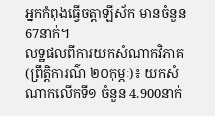អ្នកកំពុងធ្វើចត្តាឡីស័ក មានចំនួន 67នាក់។
លទ្ឋផលពីការយកសំណាកវិភាគ (ព្រឹត្តិការណ៌ ២០កុម្ភៈ)៖ យកសំណាកលើកទី១ ចំនួន 4.900នាក់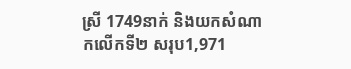ស្រី 1749នាក់ និងយកសំណាកលើកទី២ សរុប1,971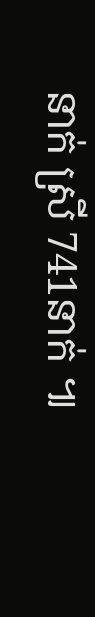នាក់ ស្រី 741នាក់ ៕